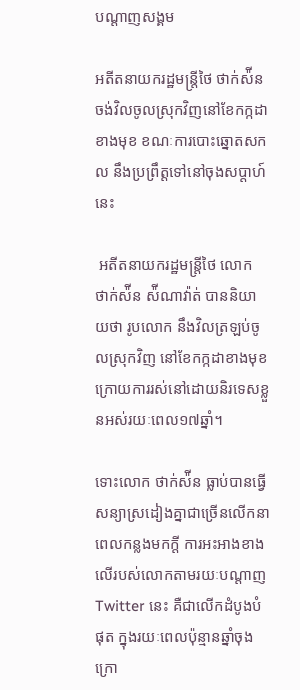បណ្តាញសង្គម

អតីតនាយករដ្ឋមន្រ្តីថៃ ថាក់ស៉ីន ចង់វិលចូលស្រុកវិញនៅខែកក្កដាខាងមុខ ខណៈការបោះឆ្នោតសកល នឹងប្រព្រឹត្តទៅនៅចុងសប្តាហ៍នេះ

 អតីតនាយករដ្ឋមន្រ្តីថៃ លោក ថាក់ស៉ីន ស៉ីណាវ៉ាត់ បាននិយាយថា រូបលោក នឹងវិលត្រឡប់ចូលស្រុកវិញ នៅខែកក្កដាខាងមុខ ក្រោយការរស់នៅដោយនិរទេសខ្លួនអស់រយៈពេល១៧ឆ្នាំ។

ទោះលោក ថាក់ស៉ីន ធ្លាប់បានធ្វើសន្យាស្រដៀងគ្នាជាច្រើនលើកនាពេលកន្លងមកក្តី ការអះអាងខាងលើរបស់លោកតាមរយៈបណ្តាញ Twitter នេះ គឺជាលើកដំបូងបំផុត ក្នុងរយៈពេលប៉ុន្មានឆ្នាំចុងក្រោ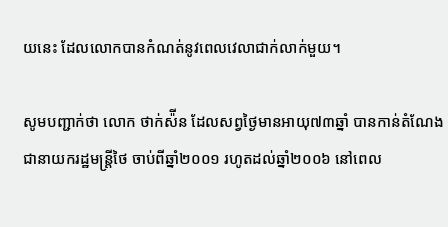យនេះ ដែលលោកបានកំណត់នូវពេលវេលាជាក់លាក់មួយ។

សូមបញ្ជាក់ថា លោក ថាក់ស៉ីន ដែលសព្វថ្ងៃមានអាយុ៧៣ឆ្នាំ បានកាន់តំណែងជានាយករដ្ឋមន្រ្តីថៃ ចាប់ពីឆ្នាំ២០០១ រហូតដល់ឆ្នាំ២០០៦ នៅពេល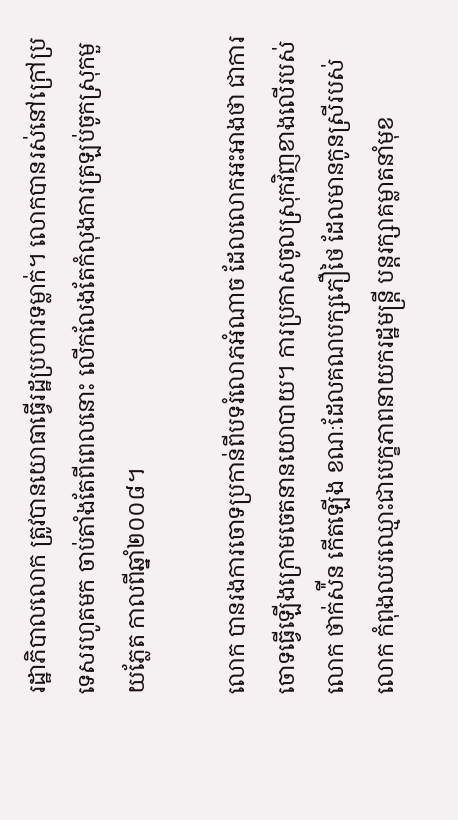រដ្ឋាភិបាលលោក ត្រូវបានយោធាធ្វើរដ្ឋប្រហារទម្លាក់។ លោកបានរស់នៅក្រៅប្រទេសរហូតមក ចាប់តាំងតែពីពេលនោះ លើកលែងតែកំលុងការត្រឡប់ចូកស្រុកមួយភ្លែត កាលពីឆ្នាំ២០០៨។

លោក បានរងការចោទប្រកាន់ពីបទរំលោភអំណាច ដែលលោកអះអាងថា ជាការចោទធ្វើឡើងក្រោមចេតនានយោបាយ។ ការប្រកាសចូលស្រុកវិញខាងលើរបស់លោក ថាក់ស៉ីន កើតឡើង ខណៈដែលគណបក្សភឿថៃ ដែលមានកូនស្រីរបស់លោក កំពុងឈរឈ្មោះជាបេក្ខភាពនាយករដ្ឋមន្រ្តី បន្តរក្សាគម្លាតនាំមុខ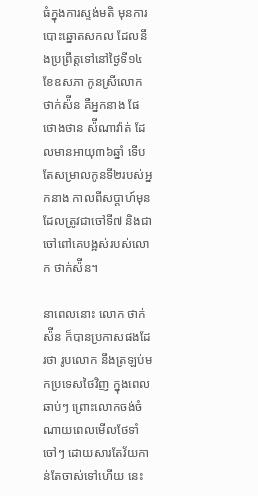ធំក្នុងការស្ទង់មតិ មុនការបោះឆ្នោតសកល ដែលនឹងប្រព្រឹត្តទៅនៅថ្ងៃទី១៤ ខែឧសភា កូនស្រីលោក ថាក់ស៉ីន គឺអ្នកនាង ផែថោងថាន ស៉ីណាវ៉ាត់ ដែលមានអាយុ៣៦ឆ្នាំ ទើបតែសម្រាលកូនទី២របស់អ្នកនាង កាលពីសប្តាហ៍មុន ដែលត្រូវជាចៅទី៧ និងជាចៅពៅគេបង្អស់របស់លោក ថាក់ស៉ីន។

នាពេលនោះ លោក ថាក់ស៉ីន ក៏បានប្រកាសផងដែរថា រូបលោក នឹងត្រឡប់មកប្រទេសថៃវិញ ក្នុងពេលឆាប់ៗ ព្រោះលោកចង់ចំណាយពេលមើលថែទាំចៅៗ ដោយសារតែវ័យកាន់តែចាស់ទៅហើយ នេះ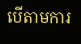បើតាមការ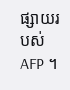ផ្សាយរបស់ AFP ។